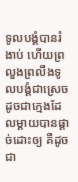ទូលបង្គំបានរំងាប់ ហើយព្រលួងព្រលឹងទូលបង្គំជាស្រេច ដូចជាក្មេងដែលម្តាយបានផ្តាច់ដោះឲ្យ គឺដូចជា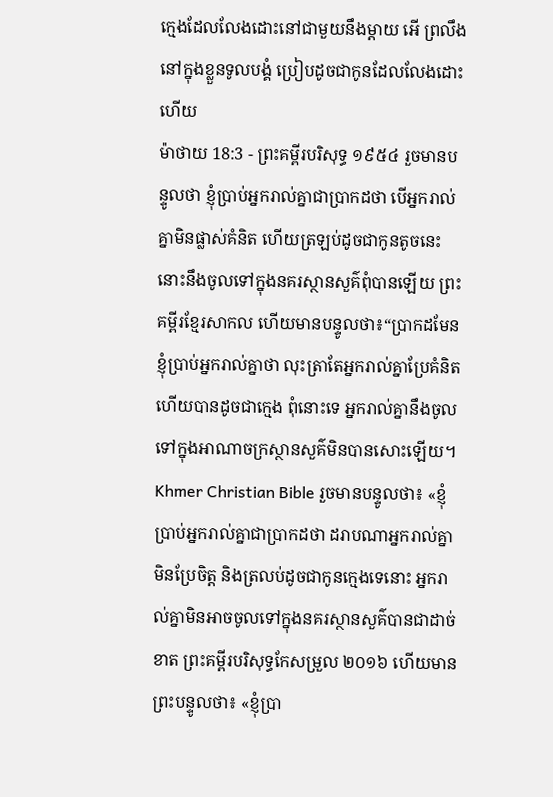ក្មេងដែលលែងដោះនៅជាមួយនឹងម្តាយ អើ ព្រលឹងនៅក្នុងខ្លួនទូលបង្គំ ប្រៀបដូចជាកូនដែលលែងដោះហើយ
ម៉ាថាយ 18:3 - ព្រះគម្ពីរបរិសុទ្ធ ១៩៥៤ រួចមានបន្ទូលថា ខ្ញុំប្រាប់អ្នករាល់គ្នាជាប្រាកដថា បើអ្នករាល់គ្នាមិនផ្លាស់គំនិត ហើយត្រឡប់ដូចជាកូនតូចនេះ នោះនឹងចូលទៅក្នុងនគរស្ថានសួគ៌ពុំបានឡើយ ព្រះគម្ពីរខ្មែរសាកល ហើយមានបន្ទូលថា៖“ប្រាកដមែន ខ្ញុំប្រាប់អ្នករាល់គ្នាថា លុះត្រាតែអ្នករាល់គ្នាប្រែគំនិតហើយបានដូចជាក្មេង ពុំនោះទេ អ្នករាល់គ្នានឹងចូលទៅក្នុងអាណាចក្រស្ថានសួគ៌មិនបានសោះឡើយ។ Khmer Christian Bible រួចមានបន្ទូលថា៖ «ខ្ញុំប្រាប់អ្នករាល់គ្នាជាប្រាកដថា ដរាបណាអ្នករាល់គ្នាមិនប្រែចិត្ដ និងត្រលប់ដូចជាកូនក្មេងទេនោះ អ្នករាល់គ្នាមិនអាចចូលទៅក្នុងនគរស្ថានសួគ៌បានជាដាច់ខាត ព្រះគម្ពីរបរិសុទ្ធកែសម្រួល ២០១៦ ហើយមានព្រះបន្ទូលថា៖ «ខ្ញុំប្រា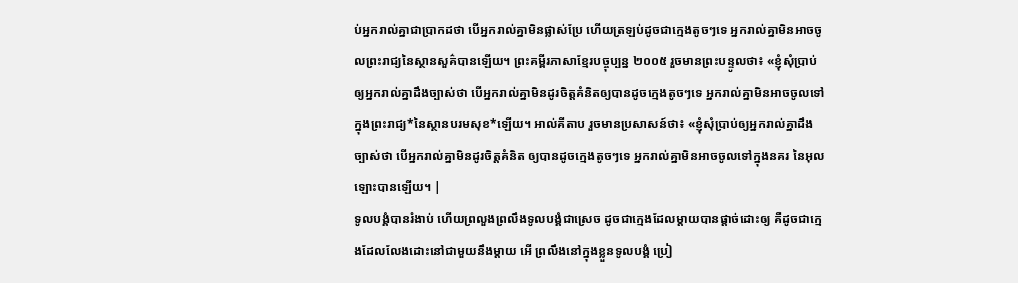ប់អ្នករាល់គ្នាជាប្រាកដថា បើអ្នករាល់គ្នាមិនផ្លាស់ប្រែ ហើយត្រឡប់ដូចជាក្មេងតូចៗទេ អ្នករាល់គ្នាមិនអាចចូលព្រះរាជ្យនៃស្ថានសួគ៌បានឡើយ។ ព្រះគម្ពីរភាសាខ្មែរបច្ចុប្បន្ន ២០០៥ រួចមានព្រះបន្ទូលថា៖ «ខ្ញុំសុំប្រាប់ឲ្យអ្នករាល់គ្នាដឹងច្បាស់ថា បើអ្នករាល់គ្នាមិនដូរចិត្តគំនិតឲ្យបានដូចក្មេងតូចៗទេ អ្នករាល់គ្នាមិនអាចចូលទៅក្នុងព្រះរាជ្យ*នៃស្ថានបរមសុខ*ឡើយ។ អាល់គីតាប រួចមានប្រសាសន៍ថា៖ «ខ្ញុំសុំប្រាប់ឲ្យអ្នករាល់គ្នាដឹងច្បាស់ថា បើអ្នករាល់គ្នាមិនដូរចិត្ដគំនិត ឲ្យបានដូចក្មេងតូចៗទេ អ្នករាល់គ្នាមិនអាចចូលទៅក្នុងនគរ នៃអុលឡោះបានឡើយ។ |
ទូលបង្គំបានរំងាប់ ហើយព្រលួងព្រលឹងទូលបង្គំជាស្រេច ដូចជាក្មេងដែលម្តាយបានផ្តាច់ដោះឲ្យ គឺដូចជាក្មេងដែលលែងដោះនៅជាមួយនឹងម្តាយ អើ ព្រលឹងនៅក្នុងខ្លួនទូលបង្គំ ប្រៀ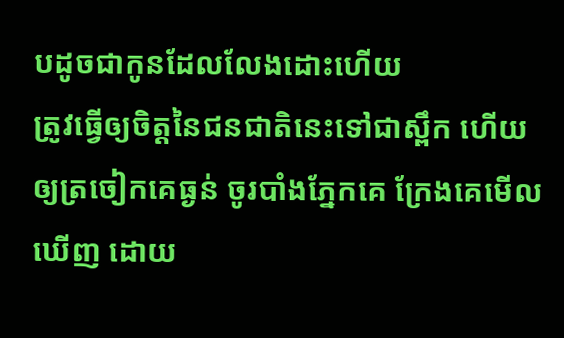បដូចជាកូនដែលលែងដោះហើយ
ត្រូវធ្វើឲ្យចិត្តនៃជនជាតិនេះទៅជាស្ពឹក ហើយឲ្យត្រចៀកគេធ្ងន់ ចូរបាំងភ្នែកគេ ក្រែងគេមើលឃើញ ដោយ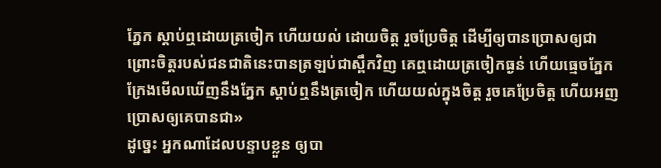ភ្នែក ស្តាប់ឮដោយត្រចៀក ហើយយល់ ដោយចិត្ត រួចប្រែចិត្ត ដើម្បីឲ្យបានប្រោសឲ្យជា
ព្រោះចិត្តរបស់ជនជាតិនេះបានត្រឡប់ជាស្ពឹកវិញ គេឮដោយត្រចៀកធ្ងន់ ហើយធ្មេចភ្នែក ក្រែងមើលឃើញនឹងភ្នែក ស្តាប់ឮនឹងត្រចៀក ហើយយល់ក្នុងចិត្ត រួចគេប្រែចិត្ត ហើយអញប្រោសឲ្យគេបានជា»
ដូច្នេះ អ្នកណាដែលបន្ទាបខ្លួន ឲ្យបា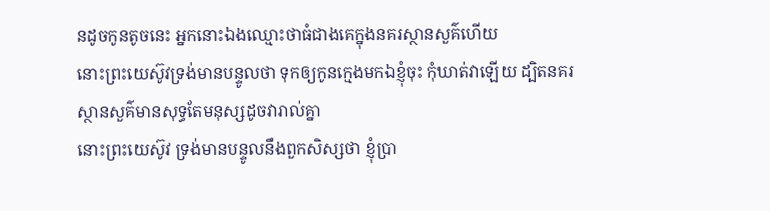នដូចកូនតូចនេះ អ្នកនោះឯងឈ្មោះថាធំជាងគេក្នុងនគរស្ថានសួគ៌ហើយ
នោះព្រះយេស៊ូវទ្រង់មានបន្ទូលថា ទុកឲ្យកូនក្មេងមកឯខ្ញុំចុះ កុំឃាត់វាឡើយ ដ្បិតនគរស្ថានសួគ៌មានសុទ្ធតែមនុស្សដូចវារាល់គ្នា
នោះព្រះយេស៊ូវ ទ្រង់មានបន្ទូលនឹងពួកសិស្សថា ខ្ញុំប្រា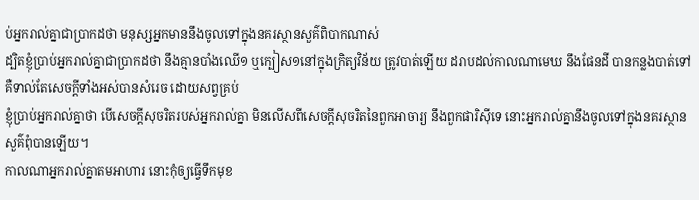ប់អ្នករាល់គ្នាជាប្រាកដថា មនុស្សអ្នកមាននឹងចូលទៅក្នុងនគរស្ថានសួគ៌ពិបាកណាស់
ដ្បិតខ្ញុំប្រាប់អ្នករាល់គ្នាជាប្រាកដថា នឹងគ្មានបាំងឈើ១ ឬក្បៀស១នៅក្នុងក្រិត្យវិន័យ ត្រូវបាត់ឡើយ ដរាបដល់កាលណាមេឃ នឹងផែនដី បានកន្លងបាត់ទៅ គឺទាល់តែសេចក្ដីទាំងអស់បានសំរេច ដោយសព្វគ្រប់
ខ្ញុំប្រាប់អ្នករាល់គ្នាថា បើសេចក្ដីសុចរិតរបស់អ្នករាល់គ្នា មិនលើសពីសេចក្ដីសុចរិតនៃពួកអាចារ្យ នឹងពួកផារិស៊ីទេ នោះអ្នករាល់គ្នានឹងចូលទៅក្នុងនគរស្ថានសួគ៌ពុំបានឡើយ។
កាលណាអ្នករាល់គ្នាតមអាហារ នោះកុំឲ្យធ្វើទឹកមុខ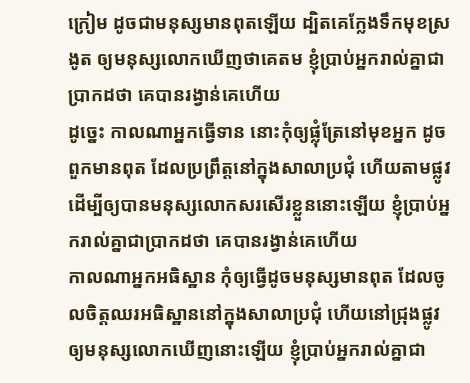ក្រៀម ដូចជាមនុស្សមានពុតឡើយ ដ្បិតគេក្លែងទឹកមុខស្រងូត ឲ្យមនុស្សលោកឃើញថាគេតម ខ្ញុំប្រាប់អ្នករាល់គ្នាជាប្រាកដថា គេបានរង្វាន់គេហើយ
ដូច្នេះ កាលណាអ្នកធ្វើទាន នោះកុំឲ្យផ្លុំត្រែនៅមុខអ្នក ដូចពួកមានពុត ដែលប្រព្រឹត្តនៅក្នុងសាលាប្រជុំ ហើយតាមផ្លូវ ដើម្បីឲ្យបានមនុស្សលោកសរសើរខ្លួននោះឡើយ ខ្ញុំប្រាប់អ្នករាល់គ្នាជាប្រាកដថា គេបានរង្វាន់គេហើយ
កាលណាអ្នកអធិស្ឋាន កុំឲ្យធ្វើដូចមនុស្សមានពុត ដែលចូលចិត្តឈរអធិស្ឋាននៅក្នុងសាលាប្រជុំ ហើយនៅជ្រុងផ្លូវ ឲ្យមនុស្សលោកឃើញនោះឡើយ ខ្ញុំប្រាប់អ្នករាល់គ្នាជា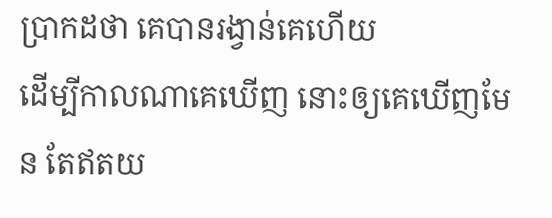ប្រាកដថា គេបានរង្វាន់គេហើយ
ដើម្បីកាលណាគេឃើញ នោះឲ្យគេឃើញមែន តែឥតយ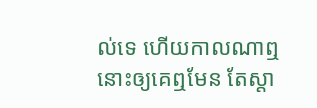ល់ទេ ហើយកាលណាឮ នោះឲ្យគេឮមែន តែស្តា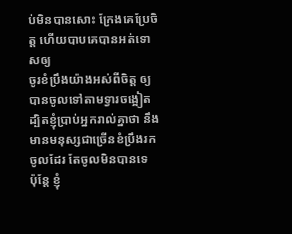ប់មិនបានសោះ ក្រែងគេប្រែចិត្ត ហើយបាបគេបានអត់ទោសឲ្យ
ចូរខំប្រឹងយ៉ាងអស់ពីចិត្ត ឲ្យបានចូលទៅតាមទ្វារចង្អៀត ដ្បិតខ្ញុំប្រាប់អ្នករាល់គ្នាថា នឹងមានមនុស្សជាច្រើនខំប្រឹងរកចូលដែរ តែចូលមិនបានទេ
ប៉ុន្តែ ខ្ញុំ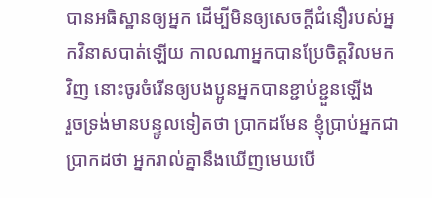បានអធិស្ឋានឲ្យអ្នក ដើម្បីមិនឲ្យសេចក្ដីជំនឿរបស់អ្នកវិនាសបាត់ឡើយ កាលណាអ្នកបានប្រែចិត្តវិលមកវិញ នោះចូរចំរើនឲ្យបងប្អូនអ្នកបានខ្ជាប់ខ្ជួនឡើង
រួចទ្រង់មានបន្ទូលទៀតថា ប្រាកដមែន ខ្ញុំប្រាប់អ្នកជាប្រាកដថា អ្នករាល់គ្នានឹងឃើញមេឃបើ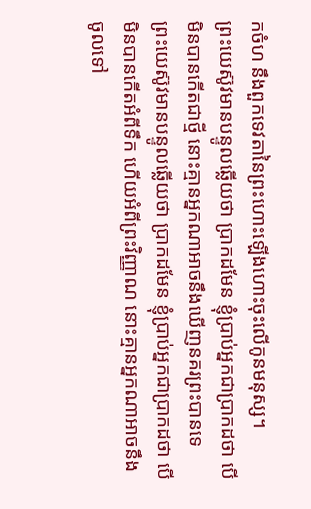កចំហ នឹងពួកទេវតានៃព្រះហោះឡើងហោះចុះលើកូនមនុស្ស។
ព្រះយេស៊ូវមានបន្ទូលឆ្លើយថា ប្រាកដមែន ខ្ញុំប្រាប់អ្នកជាប្រាកដថា បើមិនបានកើតជាថ្មី នោះគ្មានអ្នកណាអាចនឹងឃើញនគរព្រះបានទេ
ព្រះយេស៊ូវមានបន្ទូលឆ្លើយថា ប្រាកដមែន ខ្ញុំប្រាប់អ្នកជាប្រាកដថា បើមិនបានកើតអំពីទឹក ហើយអំពីព្រះវិញ្ញាណ នោះគ្មានអ្នកណាអាចនឹងចូលទៅ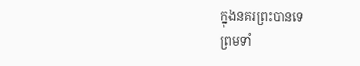ក្នុងនគរព្រះបានទេ
ព្រមទាំ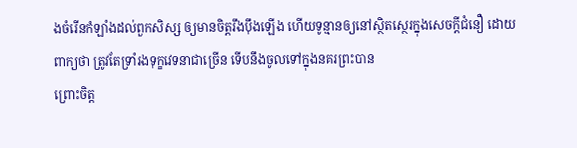ងចំរើនកំឡាំងដល់ពួកសិស្ស ឲ្យមានចិត្តរឹងប៉ឹងឡើង ហើយទូន្មានឲ្យនៅស្ថិតស្ថេរក្នុងសេចក្ដីជំនឿ ដោយពាក្យថា ត្រូវតែទ្រាំរងទុក្ខវេទនាជាច្រើន ទើបនឹងចូលទៅក្នុងនគរព្រះបាន
ព្រោះចិត្ត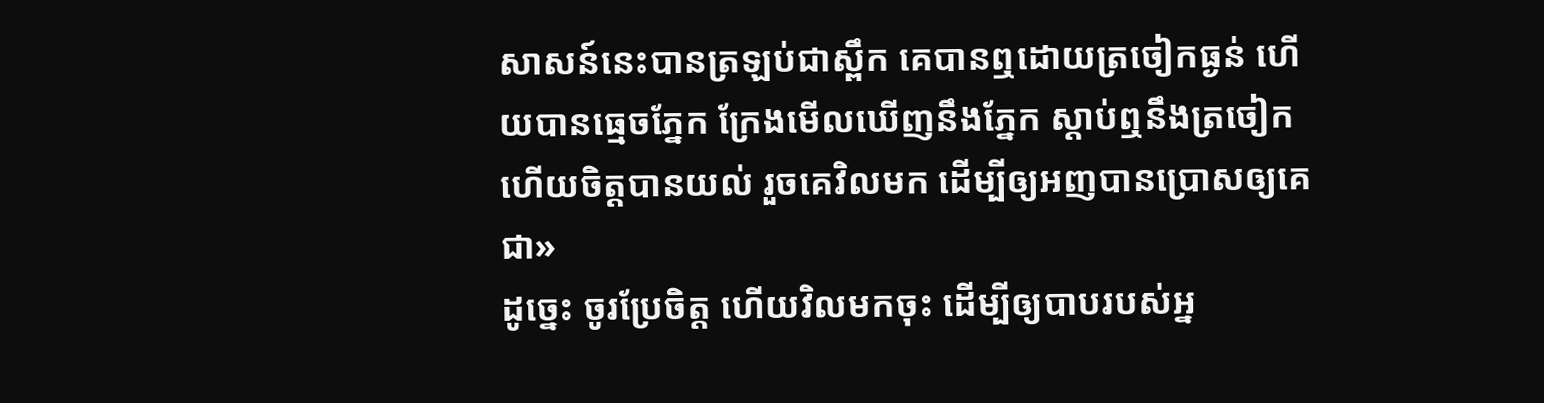សាសន៍នេះបានត្រឡប់ជាស្ពឹក គេបានឮដោយត្រចៀកធ្ងន់ ហើយបានធ្មេចភ្នែក ក្រែងមើលឃើញនឹងភ្នែក ស្តាប់ឮនឹងត្រចៀក ហើយចិត្តបានយល់ រួចគេវិលមក ដើម្បីឲ្យអញបានប្រោសឲ្យគេជា»
ដូច្នេះ ចូរប្រែចិត្ត ហើយវិលមកចុះ ដើម្បីឲ្យបាបរបស់អ្ន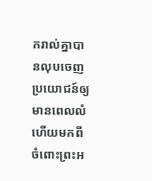ករាល់គ្នាបានលុបចេញ ប្រយោជន៍ឲ្យមានពេលលំហើយមកពីចំពោះព្រះអ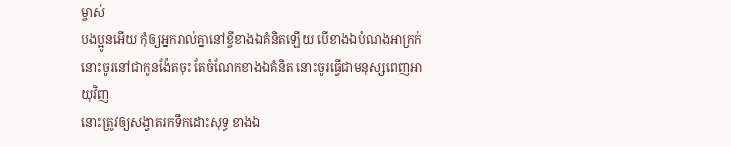ម្ចាស់
បងប្អូនអើយ កុំឲ្យអ្នករាល់គ្នានៅខ្ចីខាងឯគំនិតឡើយ បើខាងឯបំណងអាក្រក់ នោះចូរនៅជាកូនង៉ែតចុះ តែចំណែកខាងឯគំនិត នោះចូរធ្វើជាមនុស្សពេញអាយុវិញ
នោះត្រូវឲ្យសង្វាតរកទឹកដោះសុទ្ធ ខាងឯ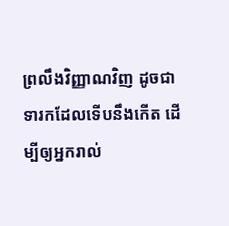ព្រលឹងវិញ្ញាណវិញ ដូចជាទារកដែលទើបនឹងកើត ដើម្បីឲ្យអ្នករាល់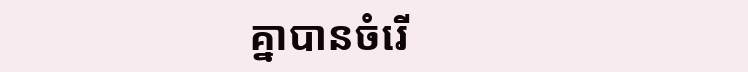គ្នាបានចំរើ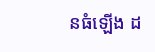នធំឡើង ដ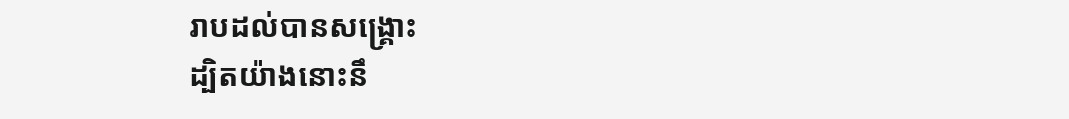រាបដល់បានសង្គ្រោះ
ដ្បិតយ៉ាងនោះនឹ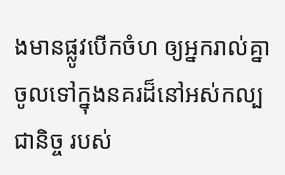ងមានផ្លូវបើកចំហ ឲ្យអ្នករាល់គ្នាចូលទៅក្នុងនគរដ៏នៅអស់កល្បជានិច្ច របស់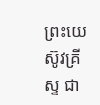ព្រះយេស៊ូវគ្រីស្ទ ជា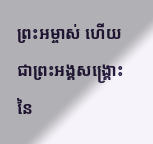ព្រះអម្ចាស់ ហើយជាព្រះអង្គសង្គ្រោះនៃ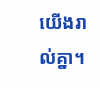យើងរាល់គ្នា។